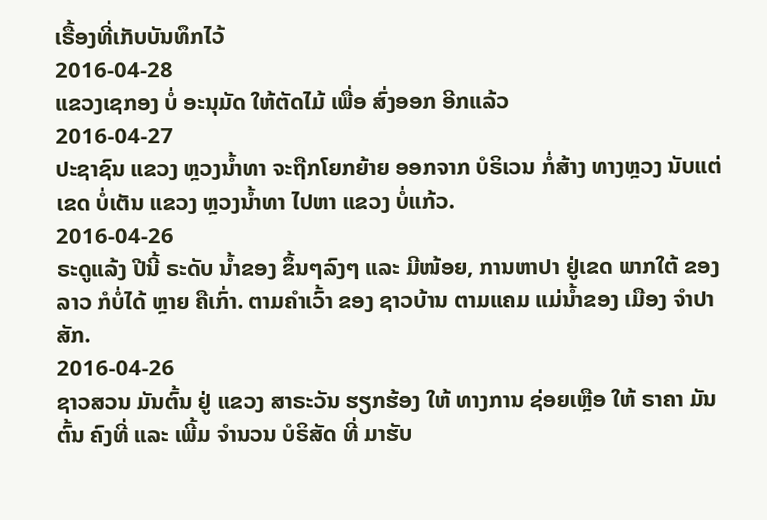ເຣື້ອງທີ່ເກັບບັນທຶກໄວ້
2016-04-28
ແຂວງເຊກອງ ບໍ່ ອະນຸມັດ ໃຫ້ຕັດໄມ້ ເພື່ອ ສົ່ງອອກ ອີກແລ້ວ
2016-04-27
ປະຊາຊົນ ແຂວງ ຫຼວງນໍ້າທາ ຈະຖືກໂຍກຍ້າຍ ອອກຈາກ ບໍຣິເວນ ກໍ່ສ້າງ ທາງຫຼວງ ນັບແຕ່ເຂດ ບໍ່ເຕັນ ແຂວງ ຫຼວງນໍ້າທາ ໄປຫາ ແຂວງ ບໍ່ແກ້ວ.
2016-04-26
ຣະດູແລ້ງ ປີນີ້ ຣະດັບ ນ້ຳຂອງ ຂຶ້ນໆລົງໆ ແລະ ມີໜ້ອຍ, ການຫາປາ ຢູ່ເຂດ ພາກໃຕ້ ຂອງລາວ ກໍບໍ່ໄດ້ ຫຼາຍ ຄືເກົ່າ. ຕາມຄຳເວົ້າ ຂອງ ຊາວບ້ານ ຕາມແຄມ ແມ່ນໍ້າຂອງ ເມືອງ ຈຳປາສັກ.
2016-04-26
ຊາວສວນ ມັນຕົ້ນ ຢູ່ ແຂວງ ສາຣະວັນ ຮຽກຮ້ອງ ໃຫ້ ທາງການ ຊ່ອຍເຫຼືອ ໃຫ້ ຣາຄາ ມັນຕົ້ນ ຄົງທີ່ ແລະ ເພີ້ມ ຈໍານວນ ບໍຣິສັດ ທີ່ ມາຮັບ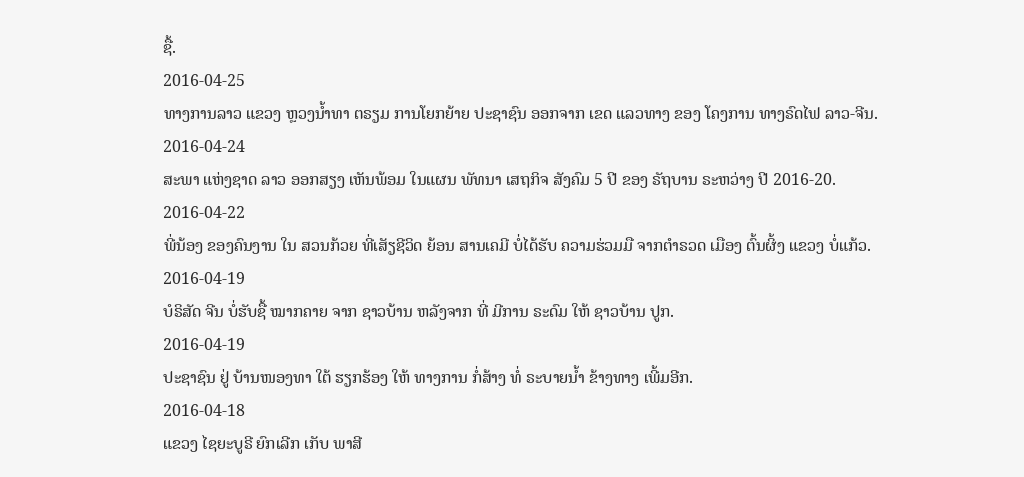ຊື້.
2016-04-25
ທາງການລາວ ແຂວງ ຫຼວງນໍ້າທາ ຕຣຽມ ການໂຍກຍ້າຍ ປະຊາຊົນ ອອກຈາກ ເຂດ ແລວທາງ ຂອງ ໂຄງການ ທາງຣົດໄຟ ລາວ-ຈີນ.
2016-04-24
ສະພາ ແຫ່ງຊາດ ລາວ ອອກສຽງ ເຫັນພ້ອມ ໃນແຜນ ພັທນາ ເສຖກິຈ ສັງຄົມ 5 ປີ ຂອງ ຣັຖບານ ຣະຫວ່າງ ປີ 2016-20.
2016-04-22
ພີ່ນ້ອງ ຂອງຄົນງານ ໃນ ສວນກ້ວຍ ທີ່ເສັຽຊີວິດ ຍ້ອນ ສານເຄມີ ບໍ່ໄດ້ຮັບ ຄວາມຮ່ວມມື ຈາກຕຳຣວດ ເມືອງ ຕົ້ນຜິ້ງ ແຂວງ ບໍ່ແກ້ວ.
2016-04-19
ບໍຣິສັດ ຈີນ ບໍ່ຮັບຊື້ ໝາກຄາຍ ຈາກ ຊາວບ້ານ ຫລັງຈາກ ທີ່ ມີການ ຣະດົມ ໃຫ້ ຊາວບ້ານ ປູກ.
2016-04-19
ປະຊາຊົນ ຢູ່ ບ້ານໜອງທາ ໃຕ້ ຮຽກຮ້ອງ ໃຫ້ ທາງການ ກໍ່ສ້າງ ທໍ່ ຣະບາຍນໍ້າ ຂ້າງທາງ ເພີ້ມອີກ.
2016-04-18
ແຂວງ ໄຊຍະບູຣີ ຍົກເລີກ ເກັບ ພາສີ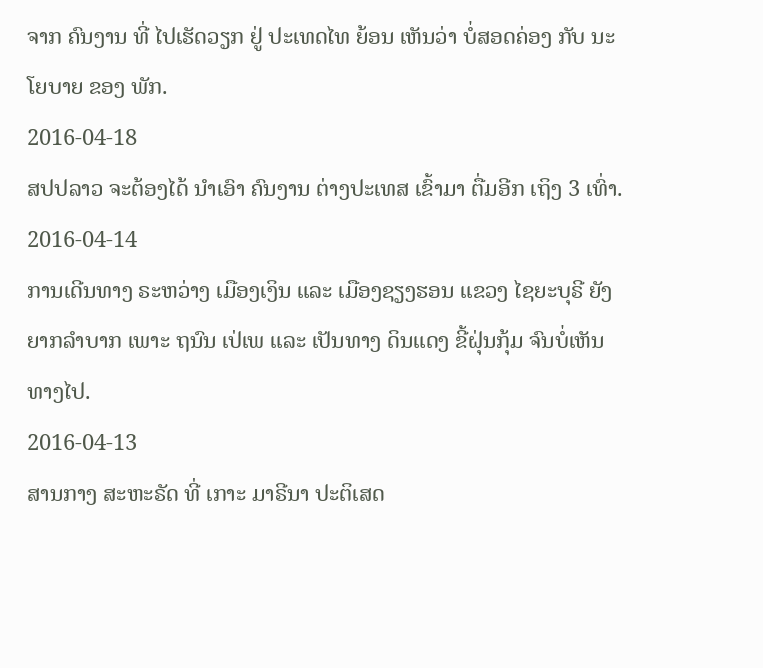ຈາກ ຄົນງານ ທີ່ ໄປເຮັດວຽກ ຢູ່ ປະເທດໄທ ຍ້ອນ ເຫັນວ່າ ບໍ່ສອດຄ່ອງ ກັບ ນະໂຍບາຍ ຂອງ ພັກ.
2016-04-18
ສປປລາວ ຈະຕ້ອງໄດ້ ນໍາເອົາ ຄົນງານ ຕ່າງປະເທສ ເຂົ້າມາ ຕື່ມອີກ ເຖິງ 3 ເທົ່າ.
2016-04-14
ການເດີນທາງ ຣະຫວ່າງ ເມືອງເງິນ ແລະ ເມືອງຊຽງຮອນ ແຂວງ ໄຊຍະບຸຣີ ຍັງ ຍາກລໍາບາກ ເພາະ ຖນົນ ເປ່ເພ ແລະ ເປັນທາງ ດິນແດງ ຂີ້ຝຸ່ນກຸ້ມ ຈົນບໍ່ເຫັນ ທາງໄປ.
2016-04-13
ສານກາງ ສະຫະຣັດ ທີ່ ເກາະ ມາຣີນາ ປະຕິເສດ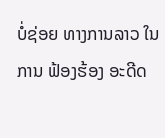ບໍ່ຊ່ອຍ ທາງການລາວ ໃນການ ຟ້ອງຮ້ອງ ອະດີດ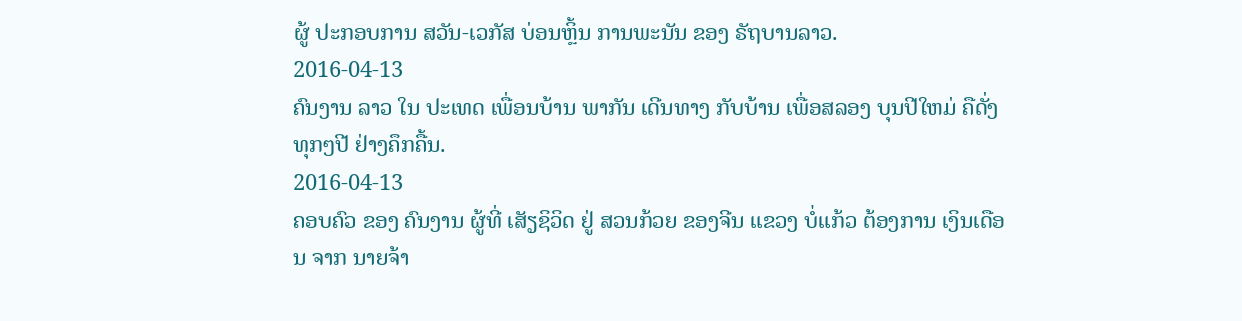ຜູ້ ປະກອບການ ສວັນ-ເວກັສ ບ່ອນຫຼິ້ນ ການພະນັນ ຂອງ ຣັຖບານລາວ.
2016-04-13
ຄົນງານ ລາວ ໃນ ປະເທດ ເພື່ອນບ້ານ ພາກັນ ເດີນທາງ ກັບບ້ານ ເພື່ອສລອງ ບຸນປີໃຫມ່ ຄືດັ່ງ ທຸກໆປີ ຢ່າງຄຶກຄື້ນ.
2016-04-13
ຄອບຄົວ ຂອງ ຄົນງານ ຜູ້ທີ່ ເສັຽຊິວິດ ຢູ່ ສວນກ້ວຍ ຂອງຈີນ ແຂວງ ບໍ່ແກ້ວ ຕ້ອງການ ເງິນເດືອນ ຈາກ ນາຍຈ້າ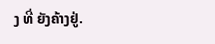ງ ທີ່ ຍັງຄ້າງຢູ່.